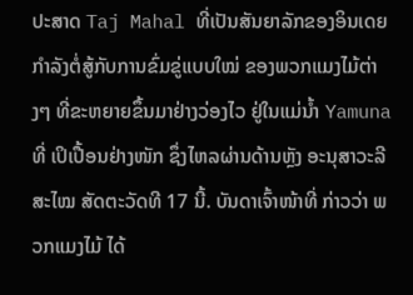ປະສາດ Taj Mahal ທີ່ເປັນສັນຍາລັກຂອງອິນເດຍ ກຳລັງຕໍ່ສູ້ກັບການຂົ່ມຂູ່ແບບໃໝ່ ຂອງພວກແມງໄມ້ຕ່າງໆ ທີ່ຂະຫຍາຍຂຶ້ນມາຢ່າງວ່ອງໄວ ຢູ່ໃນແມ່ນ້ຳ Yamuna ທີ່ ເປິເປື້ອນຢ່າງໜັກ ຊຶ່ງໄຫລຜ່ານດ້ານຫຼັງ ອະນຸສາວະລີ ສະໄໝ ສັດຕະວັດທີ 17 ນີ້. ບັນດາເຈົ້າໜ້າທີ່ ກ່າວວ່າ ພວກແມງໄມ້ ໄດ້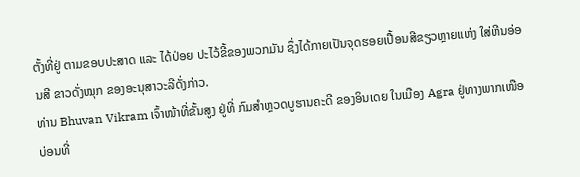ຕັ້ງທີ່ຢູ່ ຕາມຂອບປະສາດ ແລະ ໄດ້ປ່ອຍ ປະໄວ້ຂີ້ຂອງພວກມັນ ຊຶ່ງໄດ້ກາຍເປັນຈຸດຮອຍເປື້ອນສີຂຽວຫຼາຍແຫ່ງ ໃສ່ຫີນອ່ອນສີ ຂາວດັ່ງໝຸກ ຂອງອະນຸສາວະລີດັ່ງກ່າວ.
ທ່ານ Bhuvan Vikram ເຈົ້າໜ້າທີ່ຂັ້ນສູງ ຢູ່ທີ່ ກົມສຳຫຼວດບູຮານຄະດີ ຂອງອິນເດຍ ໃນເມືອງ Agra ຢູ່ທາງພາກເໜືອ ບ່ອນທີ່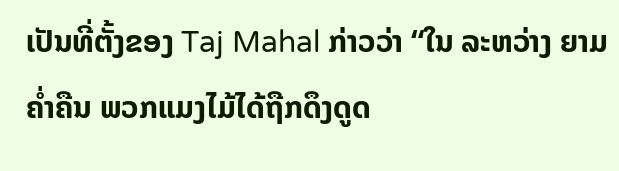ເປັນທີ່ຕັ້ງຂອງ Taj Mahal ກ່າວວ່າ “ໃນ ລະຫວ່າງ ຍາມຄ່ຳຄືນ ພວກແມງໄມ້ໄດ້ຖືກດຶງດູດ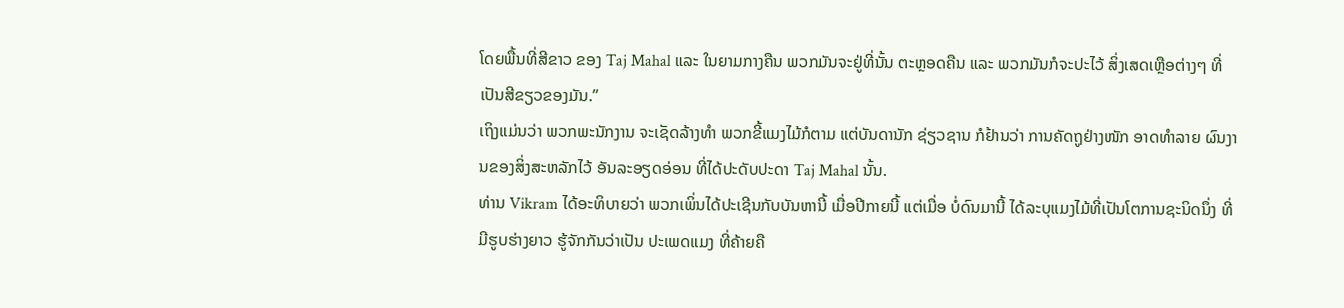ໂດຍພື້ນທີ່ສີຂາວ ຂອງ Taj Mahal ແລະ ໃນຍາມກາງຄືນ ພວກມັນຈະຢູ່ທີ່ນັ້ນ ຕະຫຼອດຄືນ ແລະ ພວກມັນກໍຈະປະໄວ້ ສິ່ງເສດເຫຼືອຕ່າງໆ ທີ່ເປັນສີຂຽວຂອງມັນ.”
ເຖິງແມ່ນວ່າ ພວກພະນັກງານ ຈະເຊັດລ້າງທຳ ພວກຂີ້ແມງໄມ້ກໍຕາມ ແຕ່ບັນດານັກ ຊ່ຽວຊານ ກໍຢ້ານວ່າ ການຄັດຖູຢ່າງໜັກ ອາດທຳລາຍ ຜົນງານຂອງສິ່ງສະຫລັກໄວ້ ອັນລະອຽດອ່ອນ ທີ່ໄດ້ປະດັບປະດາ Taj Mahal ນັ້ນ.
ທ່ານ Vikram ໄດ້ອະທິບາຍວ່າ ພວກເພິ່ນໄດ້ປະເຊີນກັບບັນຫານີ້ ເມື່ອປີກາຍນີ້ ແຕ່ເມື່ອ ບໍ່ດົນມານີ້ ໄດ້ລະບຸແມງໄມ້ທີ່ເປັນໂຕການຊະນິດນຶ່ງ ທີ່ມີຮູບຮ່າງຍາວ ຮູ້ຈັກກັນວ່າເປັນ ປະເພດແມງ ທີ່ຄ້າຍຄື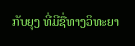ກັບຍຸງ ທີ່ມີຊື່ທາງວິທະຍາ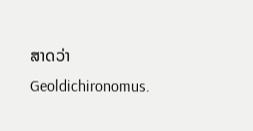ສາດວ່າ Geoldichironomus.